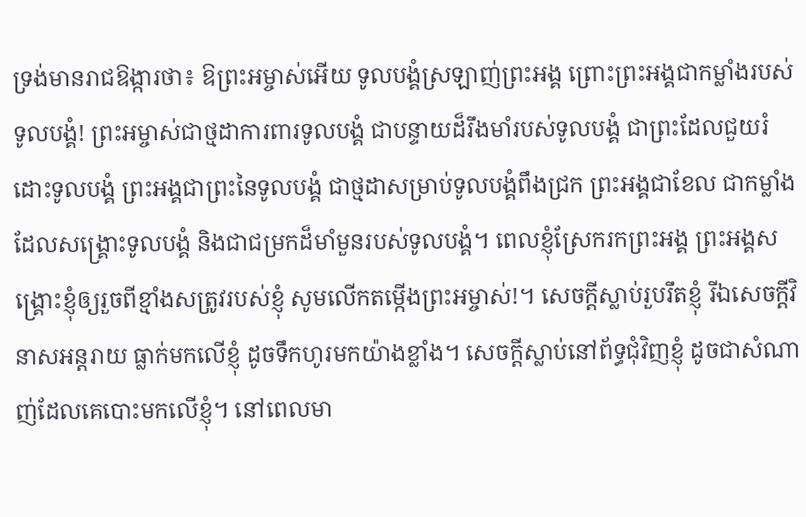ទ្រង់មានរាជឱង្ការថា៖ ឱព្រះអម្ចាស់អើយ ទូលបង្គំស្រឡាញ់ព្រះអង្គ ព្រោះព្រះអង្គជាកម្លាំងរបស់ទូលបង្គំ! ព្រះអម្ចាស់ជាថ្មដាការពារទូលបង្គំ ជាបន្ទាយដ៏រឹងមាំរបស់ទូលបង្គំ ជាព្រះដែលជួយរំដោះទូលបង្គំ ព្រះអង្គជាព្រះនៃទូលបង្គំ ជាថ្មដាសម្រាប់ទូលបង្គំពឹងជ្រក ព្រះអង្គជាខែល ជាកម្លាំងដែលសង្គ្រោះទូលបង្គំ និងជាជម្រកដ៏មាំមួនរបស់ទូលបង្គំ។ ពេលខ្ញុំស្រែករកព្រះអង្គ ព្រះអង្គសង្គ្រោះខ្ញុំឲ្យរួចពីខ្មាំងសត្រូវរបស់ខ្ញុំ សូមលើកតម្កើងព្រះអម្ចាស់!។ សេចក្ដីស្លាប់រួបរឹតខ្ញុំ រីឯសេចក្ដីវិនាសអន្តរាយ ធ្លាក់មកលើខ្ញុំ ដូចទឹកហូរមកយ៉ាងខ្លាំង។ សេចក្ដីស្លាប់នៅព័ទ្ធជុំវិញខ្ញុំ ដូចជាសំណាញ់ដែលគេបោះមកលើខ្ញុំ។ នៅពេលមា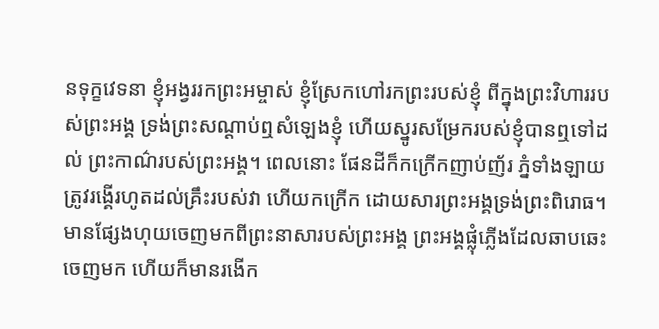នទុក្ខវេទនា ខ្ញុំអង្វររកព្រះអម្ចាស់ ខ្ញុំស្រែកហៅរកព្រះរបស់ខ្ញុំ ពីក្នុងព្រះវិហាររបស់ព្រះអង្គ ទ្រង់ព្រះសណ្ដាប់ឮសំឡេងខ្ញុំ ហើយស្នូរសម្រែករបស់ខ្ញុំបានឮទៅដល់ ព្រះកាណ៌របស់ព្រះអង្គ។ ពេលនោះ ផែនដីក៏កក្រើកញាប់ញ័រ ភ្នំទាំងឡាយត្រូវរង្គើរហូតដល់គ្រឹះរបស់វា ហើយកក្រើក ដោយសារព្រះអង្គទ្រង់ព្រះពិរោធ។ មានផ្សែងហុយចេញមកពីព្រះនាសារបស់ព្រះអង្គ ព្រះអង្គផ្លុំភ្លើងដែលឆាបឆេះចេញមក ហើយក៏មានរងើក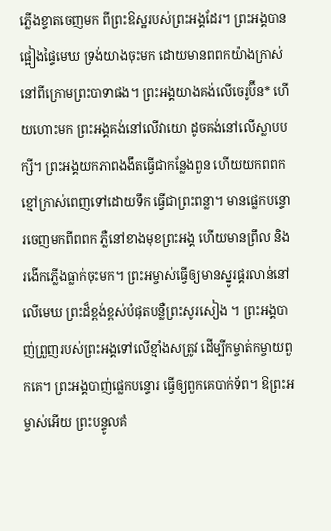ភ្លើងខ្ទាតចេញមក ពីព្រះឱស្ឋរបស់ព្រះអង្គដែរ។ ព្រះអង្គបានផ្អៀងផ្ទៃមេឃ ទ្រង់យាងចុះមក ដោយមានពពកយ៉ាងក្រាស់ នៅពីក្រោមព្រះបាទាផង។ ព្រះអង្គយាងគង់លើចេរូប៊ីន* ហើយហោះមក ព្រះអង្គគង់នៅលើវាយោ ដូចគង់នៅលើស្លាបបក្សី។ ព្រះអង្គយកភាពងងឹតធ្វើជាកន្លែងពួន ហើយយកពពកខ្មៅក្រាស់ពេញទៅដោយទឹក ធ្វើជាព្រះពន្លា។ មានផ្លេកបន្ទោរចេញមកពីពពក ភ្លឺនៅខាងមុខព្រះអង្គ ហើយមានព្រឹល និងរងើកភ្លើងធ្លាក់ចុះមក។ ព្រះអម្ចាស់ធ្វើឲ្យមានស្នូរផ្គរលាន់នៅលើមេឃ ព្រះដ៏ខ្ពង់ខ្ពស់បំផុតបន្លឺព្រះសូរសៀង ។ ព្រះអង្គបាញ់ព្រួញរបស់ព្រះអង្គទៅលើខ្មាំងសត្រូវ ដើម្បីកម្ចាត់កម្ចាយពួកគេ។ ព្រះអង្គបាញ់ផ្លេកបន្ទោរ ធ្វើឲ្យពួកគេបាក់ទ័ព។ ឱព្រះអម្ចាស់អើយ ព្រះបន្ទូលគំ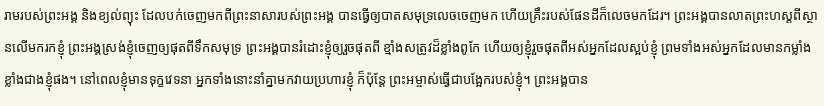រាមរបស់ព្រះអង្គ និងខ្យល់ព្យុះ ដែលបក់ចេញមកពីព្រះនាសារបស់ព្រះអង្គ បានធ្វើឲ្យបាតសមុទ្រលេចចេញមក ហើយគ្រឹះរបស់ផែនដីក៏លេចមកដែរ។ ព្រះអង្គបានលាតព្រះហស្ដពីស្ថានលើមករកខ្ញុំ ព្រះអង្គស្រង់ខ្ញុំចេញឲ្យផុតពីទឹកសមុទ្រ ព្រះអង្គបានរំដោះខ្ញុំឲ្យរួចផុតពី ខ្មាំងសត្រូវដ៏ខ្លាំងពូកែ ហើយឲ្យខ្ញុំរួចផុតពីអស់អ្នកដែលស្អប់ខ្ញុំ ព្រមទាំងអស់អ្នកដែលមានកម្លាំង ខ្លាំងជាងខ្ញុំផង។ នៅពេលខ្ញុំមានទុក្ខវេទនា អ្នកទាំងនោះនាំគ្នាមកវាយប្រហារខ្ញុំ ក៏ប៉ុន្តែ ព្រះអម្ចាស់ធ្វើជាបង្អែករបស់ខ្ញុំ។ ព្រះអង្គបាន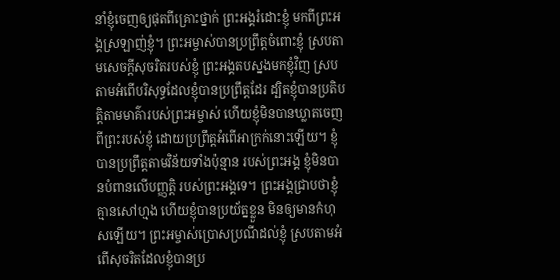នាំខ្ញុំចេញឲ្យផុតពីគ្រោះថ្នាក់ ព្រះអង្គរំដោះខ្ញុំ មកពីព្រះអង្គស្រឡាញ់ខ្ញុំ។ ព្រះអម្ចាស់បានប្រព្រឹត្តចំពោះខ្ញុំ ស្របតាមសេចក្ដីសុចរិតរបស់ខ្ញុំ ព្រះអង្គតបស្នងមកខ្ញុំវិញ ស្របតាមអំពើបរិសុទ្ធដែលខ្ញុំបានប្រព្រឹត្តដែរ ដ្បិតខ្ញុំបានប្រតិបត្តិតាមមាគ៌ារបស់ព្រះអម្ចាស់ ហើយខ្ញុំមិនបានឃ្លាតចេញពីព្រះរបស់ខ្ញុំ ដោយប្រព្រឹត្តអំពើអាក្រក់នោះឡើយ។ ខ្ញុំបានប្រព្រឹត្តតាមវិន័យទាំងប៉ុន្មាន របស់ព្រះអង្គ ខ្ញុំមិនបានបំពានលើបញ្ញត្តិ របស់ព្រះអង្គទេ។ ព្រះអង្គជ្រាបថាខ្ញុំគ្មានសៅហ្មង ហើយខ្ញុំបានប្រយ័ត្នខ្លួន មិនឲ្យមានកំហុសឡើយ។ ព្រះអម្ចាស់ប្រោសប្រណីដល់ខ្ញុំ ស្របតាមអំពើសុចរិតដែលខ្ញុំបានប្រ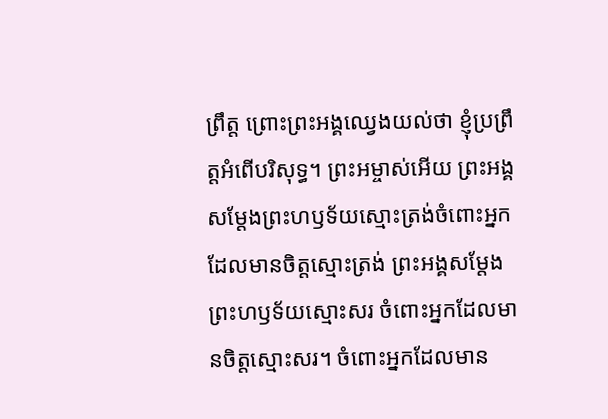ព្រឹត្ត ព្រោះព្រះអង្គឈ្វេងយល់ថា ខ្ញុំប្រព្រឹត្តអំពើបរិសុទ្ធ។ ព្រះអម្ចាស់អើយ ព្រះអង្គសម្តែងព្រះហឫទ័យស្មោះត្រង់ចំពោះអ្នក ដែលមានចិត្តស្មោះត្រង់ ព្រះអង្គសម្តែងព្រះហឫទ័យស្មោះសរ ចំពោះអ្នកដែលមានចិត្តស្មោះសរ។ ចំពោះអ្នកដែលមាន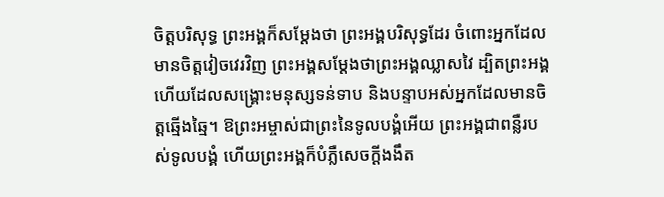ចិត្តបរិសុទ្ធ ព្រះអង្គក៏សម្តែងថា ព្រះអង្គបរិសុទ្ធដែរ ចំពោះអ្នកដែលមានចិត្តវៀចវេរវិញ ព្រះអង្គសម្តែងថាព្រះអង្គឈ្លាសវៃ ដ្បិតព្រះអង្គហើយដែលសង្គ្រោះមនុស្សទន់ទាប និងបន្ទាបអស់អ្នកដែលមានចិត្តឆ្មើងឆ្មៃ។ ឱព្រះអម្ចាស់ជាព្រះនៃទូលបង្គំអើយ ព្រះអង្គជាពន្លឺរបស់ទូលបង្គំ ហើយព្រះអង្គក៏បំភ្លឺសេចក្ដីងងឹត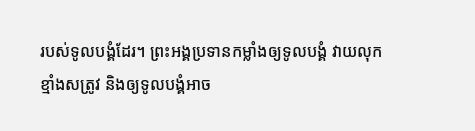របស់ទូលបង្គំដែរ។ ព្រះអង្គប្រទានកម្លាំងឲ្យទូលបង្គំ វាយលុកខ្មាំងសត្រូវ និងឲ្យទូលបង្គំអាច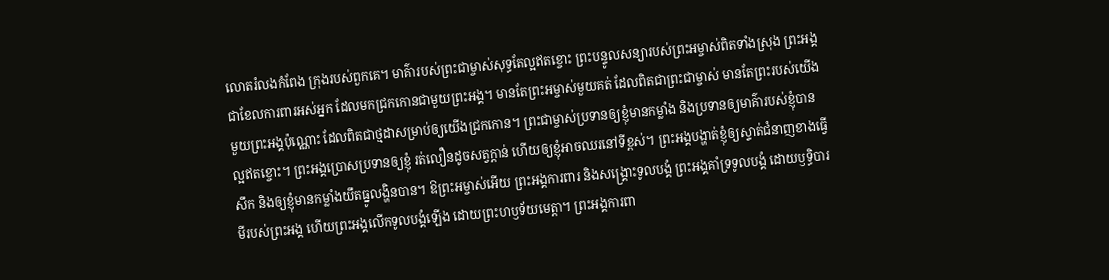លោតរំលងកំពែង ក្រុងរបស់ពួកគេ។ មាគ៌ារបស់ព្រះជាម្ចាស់សុទ្ធតែល្អឥតខ្ចោះ ព្រះបន្ទូលសន្យារបស់ព្រះអម្ចាស់ពិតទាំងស្រុង ព្រះអង្គជាខែលការពារអស់អ្នក ដែលមកជ្រកកោនជាមួយព្រះអង្គ។ មានតែព្រះអម្ចាស់មួយគត់ ដែលពិតជាព្រះជាម្ចាស់ មានតែព្រះរបស់យើងមួយព្រះអង្គប៉ុណ្ណោះ ដែលពិតជាថ្មដាសម្រាប់ឲ្យយើងជ្រកកោន។ ព្រះជាម្ចាស់ប្រទានឲ្យខ្ញុំមានកម្លាំង និងប្រទានឲ្យមាគ៌ារបស់ខ្ញុំបានល្អឥតខ្ចោះ។ ព្រះអង្គប្រោសប្រទានឲ្យខ្ញុំ រត់លឿនដូចសត្វក្ដាន់ ហើយឲ្យខ្ញុំអាចឈរនៅទីខ្ពស់។ ព្រះអង្គបង្ហាត់ខ្ញុំឲ្យស្ទាត់ជំនាញខាងធ្វើសឹក និងឲ្យខ្ញុំមានកម្លាំងយឹតធ្នូលង្ហិនបាន។ ឱព្រះអម្ចាស់អើយ ព្រះអង្គការពារ និងសង្គ្រោះទូលបង្គំ ព្រះអង្គគាំទ្រទូលបង្គំ ដោយឫទ្ធិបារមីរបស់ព្រះអង្គ ហើយព្រះអង្គលើកទូលបង្គំឡើង ដោយព្រះហឫទ័យមេត្តា។ ព្រះអង្គការពា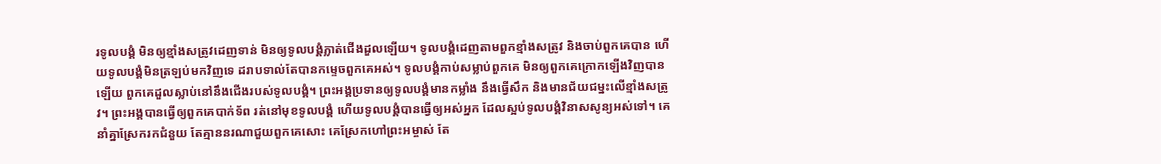រទូលបង្គំ មិនឲ្យខ្មាំងសត្រូវដេញទាន់ មិនឲ្យទូលបង្គំភ្លាត់ជើងដួលឡើយ។ ទូលបង្គំដេញតាមពួកខ្មាំងសត្រូវ និងចាប់ពួកគេបាន ហើយទូលបង្គំមិនត្រឡប់មកវិញទេ ដរាបទាល់តែបានកម្ទេចពួកគេអស់។ ទូលបង្គំកាប់សម្លាប់ពួកគេ មិនឲ្យពួកគេក្រោកឡើងវិញបានឡើយ ពួកគេដួលស្លាប់នៅនឹងជើងរបស់ទូលបង្គំ។ ព្រះអង្គប្រទានឲ្យទូលបង្គំមានកម្លាំង នឹងធ្វើសឹក និងមានជ័យជម្នះលើខ្មាំងសត្រូវ។ ព្រះអង្គបានធ្វើឲ្យពួកគេបាក់ទ័ព រត់នៅមុខទូលបង្គំ ហើយទូលបង្គំបានធ្វើឲ្យអស់អ្នក ដែលស្អប់ទូលបង្គំវិនាសសូន្យអស់ទៅ។ គេនាំគ្នាស្រែករកជំនួយ តែគ្មាននរណាជួយពួកគេសោះ គេស្រែកហៅព្រះអម្ចាស់ តែ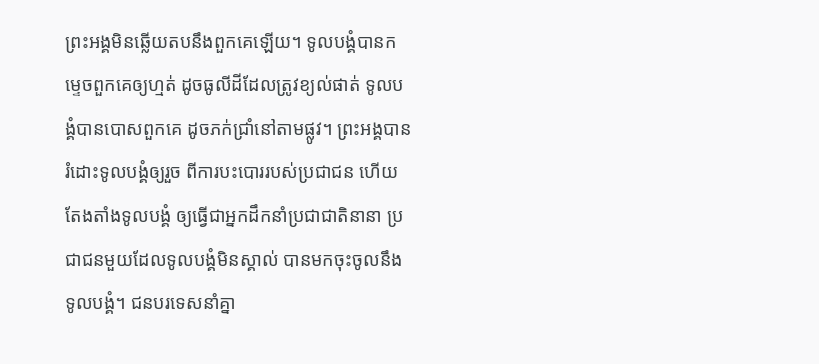ព្រះអង្គមិនឆ្លើយតបនឹងពួកគេឡើយ។ ទូលបង្គំបានកម្ទេចពួកគេឲ្យហ្មត់ ដូចធូលីដីដែលត្រូវខ្យល់ផាត់ ទូលបង្គំបានបោសពួកគេ ដូចភក់ជ្រាំនៅតាមផ្លូវ។ ព្រះអង្គបានរំដោះទូលបង្គំឲ្យរួច ពីការបះបោររបស់ប្រជាជន ហើយតែងតាំងទូលបង្គំ ឲ្យធ្វើជាអ្នកដឹកនាំប្រជាជាតិនានា ប្រជាជនមួយដែលទូលបង្គំមិនស្គាល់ បានមកចុះចូលនឹងទូលបង្គំ។ ជនបរទេសនាំគ្នា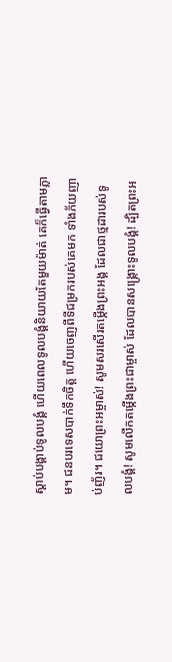ស្ដាប់បង្គាប់ទូលបង្គំ ហើយពេលទូលបង្គំនិយាយតែមួយម៉ាត់ គេក៏ធ្វើតាមភ្លាម។ ជនបរទេសបាក់ទឹកចិត្ត ហើយចេញពីទីជម្រករបស់គេមក ទាំងភ័យញាប់ញ័រ។ ជយោព្រះអម្ចាស់! សូមសរសើរតម្កើងព្រះអង្គ ដែលជាថ្មដារបស់ទូលបង្គំ! សូមលើកតម្កើងព្រះជាម្ចាស់ ដែលបានសង្គ្រោះទូលបង្គំ! ដ្បិតព្រះអ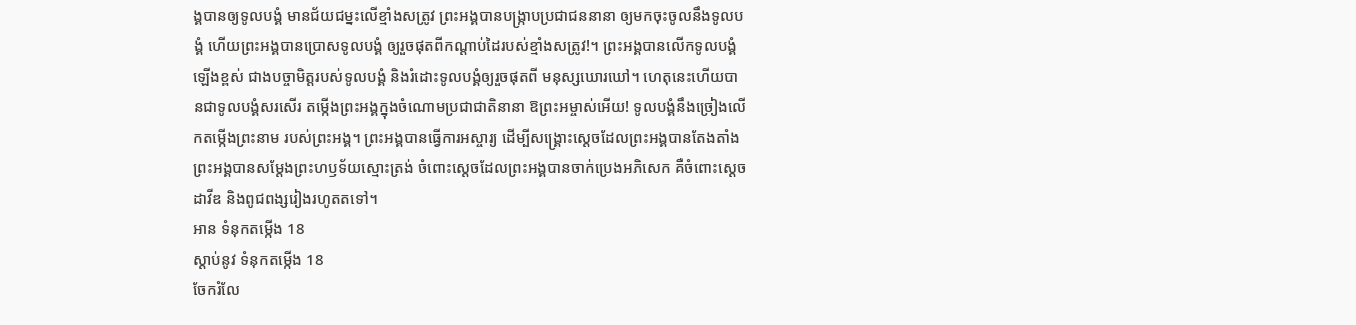ង្គបានឲ្យទូលបង្គំ មានជ័យជម្នះលើខ្មាំងសត្រូវ ព្រះអង្គបានបង្ក្រាបប្រជាជននានា ឲ្យមកចុះចូលនឹងទូលបង្គំ ហើយព្រះអង្គបានប្រោសទូលបង្គំ ឲ្យរួចផុតពីកណ្ដាប់ដៃរបស់ខ្មាំងសត្រូវ!។ ព្រះអង្គបានលើកទូលបង្គំឡើងខ្ពស់ ជាងបច្ចាមិត្តរបស់ទូលបង្គំ និងរំដោះទូលបង្គំឲ្យរួចផុតពី មនុស្សឃោរឃៅ។ ហេតុនេះហើយបានជាទូលបង្គំសរសើរ តម្កើងព្រះអង្គក្នុងចំណោមប្រជាជាតិនានា ឱព្រះអម្ចាស់អើយ! ទូលបង្គំនឹងច្រៀងលើកតម្កើងព្រះនាម របស់ព្រះអង្គ។ ព្រះអង្គបានធ្វើការអស្ចារ្យ ដើម្បីសង្គ្រោះស្ដេចដែលព្រះអង្គបានតែងតាំង ព្រះអង្គបានសម្តែងព្រះហឫទ័យស្មោះត្រង់ ចំពោះស្ដេចដែលព្រះអង្គបានចាក់ប្រេងអភិសេក គឺចំពោះស្ដេចដាវីឌ និងពូជពង្សរៀងរហូតតទៅ។
អាន ទំនុកតម្កើង 18
ស្ដាប់នូវ ទំនុកតម្កើង 18
ចែករំលែ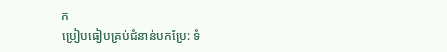ក
ប្រៀបធៀបគ្រប់ជំនាន់បកប្រែ: ទំ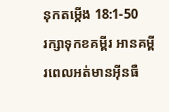នុកតម្កើង 18:1-50
រក្សាទុកខគម្ពីរ អានគម្ពីរពេលអត់មានអ៊ីនធឺ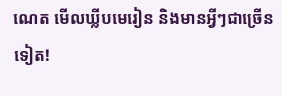ណេត មើលឃ្លីបមេរៀន និងមានអ្វីៗជាច្រើនទៀត!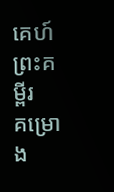គេហ៍
ព្រះគម្ពីរ
គម្រោង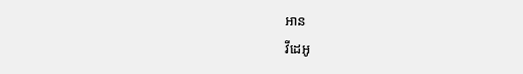អាន
វីដេអូ